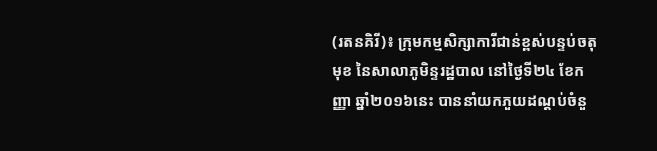(រតនគិរី)៖ ក្រុមកម្មសិក្សាការីជាន់ខ្ពស់បន្ទប់ចតុមុខ នៃសាលាភូមិន្ទរដ្ឋបាល នៅថ្ងៃទី២៤ ខែកញ្ញា ឆ្នាំ២០១៦នេះ បាននាំយកភួយដណ្ដប់ចំនួ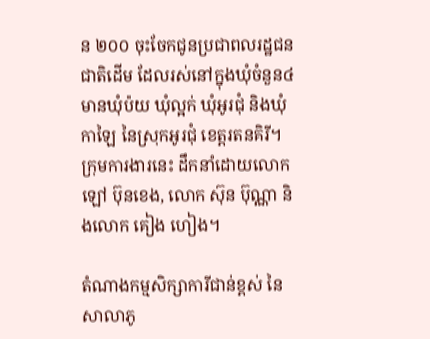ន ២០០ ចុះចែកជូនប្រជាពលរដ្ឋជនជាតិដើម ដែលរស់នៅក្នុងឃុំចំនួន៤ មានឃុំប៉យ ឃុំល្អក់ ឃុំអូរជុំ និងឃុំកាឡៃ នៃស្រុកអូរជុំ ខេត្តរតនគិរី។ ក្រុមការងារនេះ ដឹកនាំដោយលោក ឡៅ ប៊ុនខេង, លោក ស៊ុន ប៊ុណ្ណា និងលោក គៀង ហៀង។

តំណាងកម្មសិក្សាការីជាន់ខ្ពស់ នៃសាលាភូ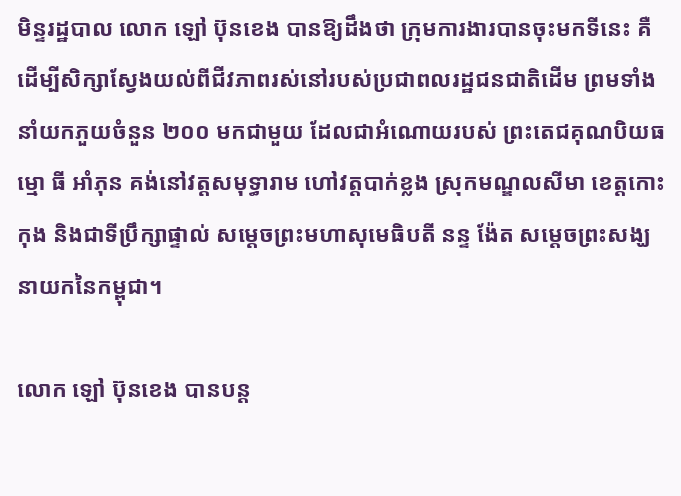មិន្ទរដ្ឋបាល លោក ឡៅ ប៊ុនខេង បានឱ្យដឹងថា ក្រុមការងារបានចុះមកទីនេះ គឺដើម្បីសិក្សាស្វែងយល់ពីជីវភាពរស់នៅរបស់ប្រជាពលរដ្ឋជនជាតិដើម ព្រមទាំងនាំយកភួយចំនួន ២០០ មកជាមួយ ដែលជាអំណោយរបស់ ព្រះតេជគុណបិយធម្មោ ធី អាំភុន គង់នៅវត្តសមុទ្ធារាម ហៅវត្តបាក់ខ្លង ស្រុកមណ្ឌលសីមា ខេត្តកោះកុង និងជាទីប្រឹក្សាផ្ទាល់ សម្តេចព្រះមហាសុមេធិបតី នន្ទ ង៉ែត សម្តេចព្រះសង្ឃនាយកនៃកម្ពុជា។

លោក ឡៅ ប៊ុនខេង បានបន្ត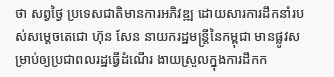ថា សព្វថ្ងៃ ប្រទេសជាតិមានការអភិវឌ្ឍ ដោយសារការដឹកនាំរបស់សម្តេចតេជោ ហ៊ុន សែន នាយករដ្ឋមន្ត្រីនៃកម្ពុជា មានផ្លូវសម្រាប់ឲ្យប្រជាពលរដ្ឋធ្វើដំណើរ ងាយស្រួលក្នុងការដឹកក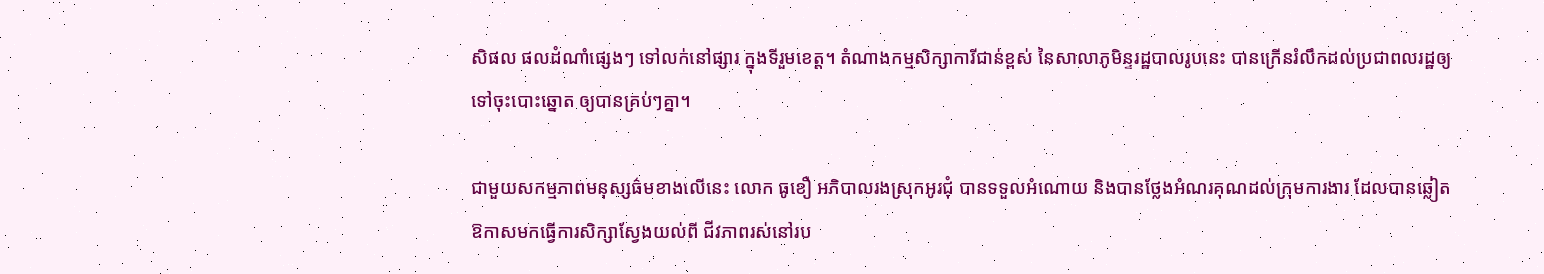សិផល ផលដំណាំផ្សេងៗ ទៅលក់នៅផ្សារ ក្នុងទីរួមខេត្ត។ តំណាងកម្មសិក្សាការីជាន់ខ្ពស់ នៃសាលាភូមិន្ទរដ្ឋបាលរូបនេះ បានក្រើនរំលឹកដល់ប្រជាពលរដ្ឋឲ្យទៅចុះបោះឆ្នោត ឲ្យបានគ្រប់ៗគ្នា។

ជាមួយសកម្មភាពមនុស្សធ៌មខាងលើនេះ លោក ធូខឿ អភិបាលរងស្រុកអូរជុំ បានទទួលអំណោយ និងបានថ្លែងអំណរគុណដល់ក្រុមការងារ ដែលបានឆ្លៀតឱកាសមកធ្វើការសិក្សាស្វែងយល់ពី ជីវភាពរស់នៅរប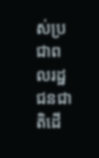ស់ប្រជាពលរដ្ឋជនជាតិដើ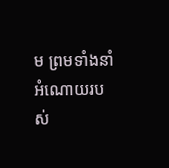ម ព្រមទាំងនាំអំណោយរបស់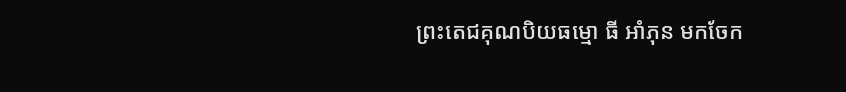ព្រះតេជគុណបិយធម្មោ ធី អាំភុន មកចែក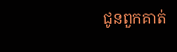ជូនពួកគាត់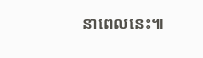នាពេលនេះ៕